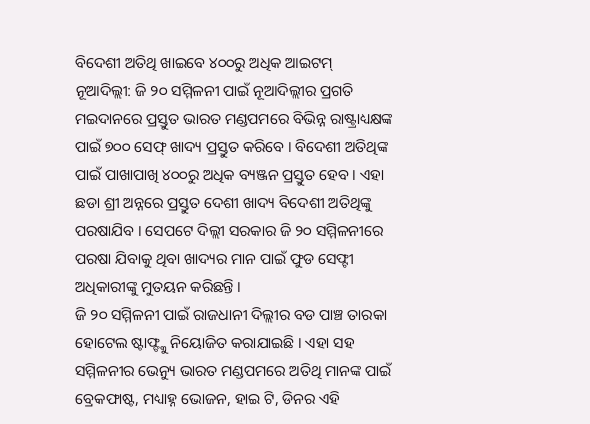ବିଦେଶୀ ଅତିଥି ଖାଇବେ ୪୦୦ରୁ ଅଧିକ ଆଇଟମ୍
ନୂଆଦିଲ୍ଲୀ: ଜି ୨୦ ସମ୍ମିଳନୀ ପାଇଁ ନୂଆଦିଲ୍ଲୀର ପ୍ରଗତି ମଇଦାନରେ ପ୍ରସ୍ତୁତ ଭାରତ ମଣ୍ଡପମରେ ବିଭିନ୍ନ ରାଷ୍ଟ୍ରାଧ୍ୟକ୍ଷଙ୍କ ପାଇଁ ୭୦୦ ସେଫ୍ ଖାଦ୍ୟ ପ୍ରସ୍ତୁତ କରିବେ । ବିଦେଶୀ ଅତିଥିଙ୍କ ପାଇଁ ପାଖାପାଖି ୪୦୦ରୁ ଅଧିକ ବ୍ୟଞ୍ଜନ ପ୍ରସ୍ତୁତ ହେବ । ଏହା ଛଡା ଶ୍ରୀ ଅନ୍ନରେ ପ୍ରସ୍ତୁତ ଦେଶୀ ଖାଦ୍ୟ ବିଦେଶୀ ଅତିଥିଙ୍କୁ ପରଷାଯିବ । ସେପଟେ ଦିଲ୍ଲୀ ସରକାର ଜି ୨୦ ସମ୍ମିଳନୀରେ ପରଷା ଯିବାକୁ ଥିବା ଖାଦ୍ୟର ମାନ ପାଇଁ ଫୁଡ ସେଫ୍ଟୀ ଅଧିକାରୀଙ୍କୁ ମୁତୟନ କରିଛନ୍ତି ।
ଜି ୨୦ ସମ୍ମିଳନୀ ପାଇଁ ରାଜଧାନୀ ଦିଲ୍ଲୀର ବଡ ପାଞ୍ଚ ତାରକା ହୋଟେଲ ଷ୍ଟାଫ୍ଙ୍କୁ ନିୟୋଜିତ କରାଯାଇଛି । ଏହା ସହ ସମ୍ମିଳନୀର ଭେନ୍ୟୁ ଭାରତ ମଣ୍ଡପମରେ ଅତିଥି ମାନଙ୍କ ପାଇଁ ବ୍ରେକଫାଷ୍ଟ, ମଧ୍ୟାହ୍ନ ଭୋଜନ, ହାଇ ଟି, ଡିନର ଏହି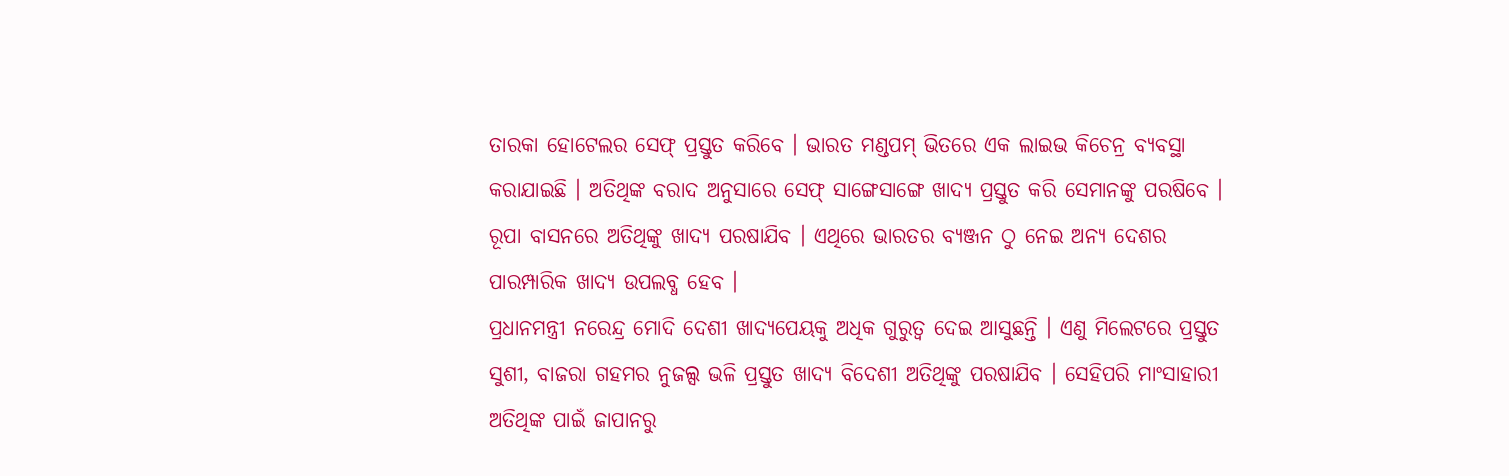ତାରକା ହୋଟେଲର ସେଫ୍ ପ୍ରସ୍ତୁତ କରିବେ । ଭାରତ ମଣ୍ଡପମ୍ ଭିତରେ ଏକ ଲାଇଭ କିଚେନ୍ର ବ୍ୟବସ୍ଥା କରାଯାଇଛି । ଅତିଥିଙ୍କ ବରାଦ ଅନୁସାରେ ସେଫ୍ ସାଙ୍ଗେସାଙ୍ଗେ ଖାଦ୍ୟ ପ୍ରସ୍ତୁତ କରି ସେମାନଙ୍କୁ ପରଷିବେ । ରୂପା ବାସନରେ ଅତିଥିଙ୍କୁ ଖାଦ୍ୟ ପରଷାଯିବ । ଏଥିରେ ଭାରତର ବ୍ୟଞ୍ଜନ ଠୁ ନେଇ ଅନ୍ୟ ଦେଶର ପାରମ୍ପାରିକ ଖାଦ୍ୟ ଉପଲବ୍ଧ ହେବ ।
ପ୍ରଧାନମନ୍ତ୍ରୀ ନରେନ୍ଦ୍ର ମୋଦି ଦେଶୀ ଖାଦ୍ୟପେୟକୁ ଅଧିକ ଗୁରୁତ୍ବ ଦେଇ ଆସୁଛନ୍ତି । ଏଣୁ ମିଲେଟରେ ପ୍ରସ୍ତୁତ ସୁଶୀ, ବାଜରା ଗହମର ନୁଜଲ୍ସ ଭଳି ପ୍ରସ୍ତୁତ ଖାଦ୍ୟ ବିଦେଶୀ ଅତିଥିଙ୍କୁ ପରଷାଯିବ । ସେହିପରି ମାଂସାହାରୀ ଅତିଥିଙ୍କ ପାଇଁ ଜାପାନରୁ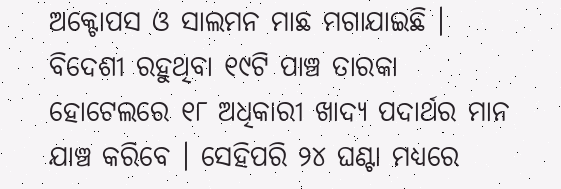ଅକ୍ଟୋପସ ଓ ସାଲମନ ମାଛ ମଗାଯାଇଛି ।
ବିଦେଶୀ ରହୁଥିବା ୧୯ଟି ପାଞ୍ଚ ତାରକା ହୋଟେଲରେ ୧୮ ଅଧିକାରୀ ଖାଦ୍ୟ ପଦାର୍ଥର ମାନ ଯାଞ୍ଚ କରିବେ । ସେହିପରି ୨୪ ଘଣ୍ଟା ମଧ୍ୟରେ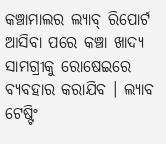କଞ୍ଚାମାଲର ଲ୍ୟାବ୍ ରିପୋର୍ଟ ଆସିବା ପରେ କଞ୍ଚା ଖାଦ୍ୟ ସାମଗ୍ରୀକୁ ରୋଷେଇରେ ବ୍ୟବହାର କରାଯିବ । ଲ୍ୟାବ ଟେଷ୍ଟିଂ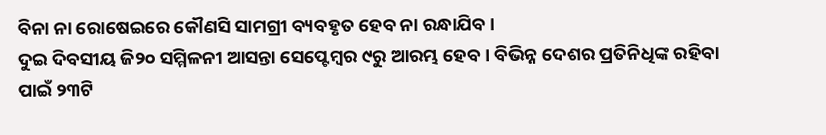ବିନା ନା ରୋଷେଇରେ କୌଣସି ସାମଗ୍ରୀ ବ୍ୟବହୃତ ହେବ ନା ରନ୍ଧାଯିବ ।
ଦୁଇ ଦିବସୀୟ ଜି୨୦ ସମ୍ମିଳନୀ ଆସନ୍ତା ସେପ୍ଟେମ୍ବର ୯ରୁ ଆରମ୍ଭ ହେବ । ବିଭିନ୍ନ ଦେଶର ପ୍ରତିନିଧିଙ୍କ ରହିବା ପାଇଁ ୨୩ଟି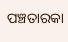ପଞ୍ଚତାରକା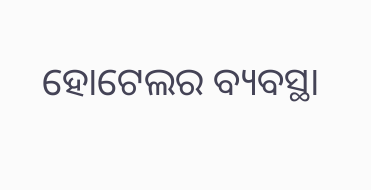ହୋଟେଲର ବ୍ୟବସ୍ଥା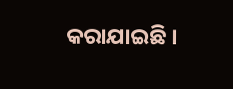କରାଯାଇଛି ।